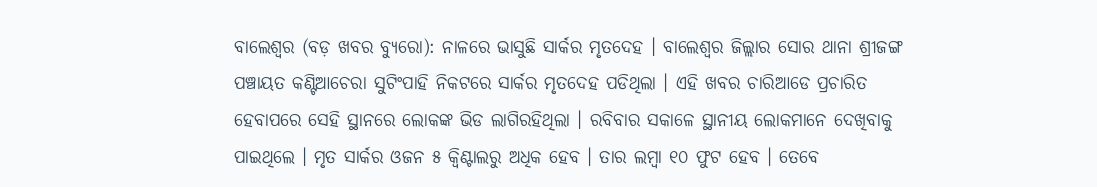ବାଲେଶ୍ୱର (ବଡ଼ ଖବର ବ୍ୟୁରୋ): ନାଳରେ ଭାସୁଛି ସାର୍କର ମୃତଦେହ । ବାଲେଶ୍ୱର ଜିଲ୍ଲାର ସୋର ଥାନା ଶ୍ରୀଜଙ୍ଗ ପଞ୍ଚାୟତ କଣ୍ଟିଆଚେରା ସୁଟିଂପାହି ନିକଟରେ ସାର୍କର ମୃତଦେହ ପଡିଥିଲା । ଏହି ଖବର ଚାରିଆଡେ ପ୍ରଚାରିତ ହେବାପରେ ସେହି ସ୍ଥାନରେ ଲୋକଙ୍କ ଭିଡ ଲାଗିରହିଥିଲା । ରବିବାର ସକାଳେ ସ୍ଥାନୀୟ ଲୋକମାନେ ଦେଖିବାକୁ ପାଇଥିଲେ । ମୃତ ସାର୍କର ଓଜନ ୫ କ୍ୱିଣ୍ଟାଲରୁ ଅଧିକ ହେବ । ତାର ଲମ୍ବା ୧୦ ଫୁଟ ହେବ । ତେବେ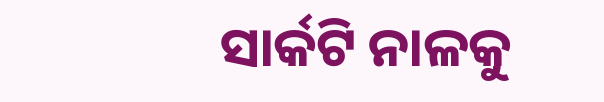ସାର୍କଟି ନାଳକୁ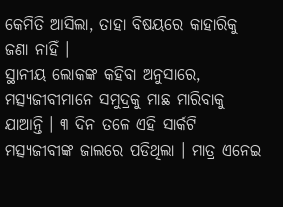କେମିତି ଆସିଲା, ତାହା ବିଷୟରେ କାହାରିକୁ ଜଣା ନାହିଁ ।
ସ୍ଥାନୀୟ ଲୋକଙ୍କ କହିବା ଅନୁସାରେ, ମତ୍ସ୍ୟଜୀବୀମାନେ ସମୁଦ୍ରକୁ ମାଛ ମାରିବାକୁ ଯାଆନ୍ତି । ୩ ଦିନ ତଳେ ଏହି ସାର୍କଟି ମତ୍ସ୍ୟଜୀବୀଙ୍କ ଜାଲରେ ପଡିଥିଲା । ମାତ୍ର ଏନେଇ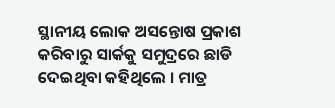ସ୍ଥାନୀୟ ଲୋକ ଅସନ୍ତୋଷ ପ୍ରକାଶ କରିବାରୁ ସାର୍କକୁ ସମୁଦ୍ରରେ ଛାଡି ଦେଇଥିବା କହିଥିଲେ । ମାତ୍ର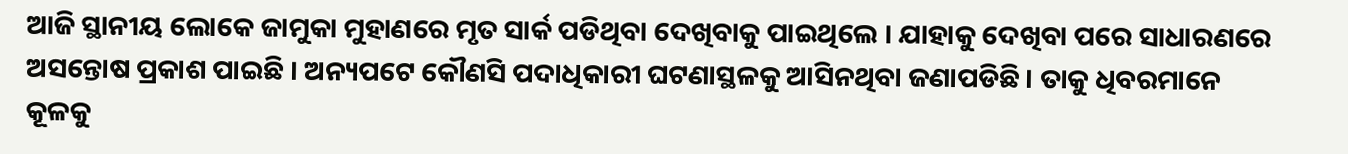ଆଜି ସ୍ଥାନୀୟ ଲୋକେ ଜାମୁକା ମୁହାଣରେ ମୃତ ସାର୍କ ପଡିଥିବା ଦେଖିବାକୁ ପାଇଥିଲେ । ଯାହାକୁ ଦେଖିବା ପରେ ସାଧାରଣରେ ଅସନ୍ତୋଷ ପ୍ରକାଶ ପାଇଛି । ଅନ୍ୟପଟେ କୌଣସି ପଦାଧିକାରୀ ଘଟଣାସ୍ଥଳକୁ ଆସିନଥିବା ଜଣାପଡିଛି । ତାକୁ ଧିବରମାନେ କୂଳକୁ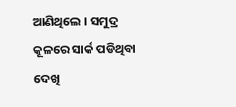ଆଣିଥିଲେ । ସମୁଦ୍ର କୂଳରେ ସାର୍କ ପଡିଥିବା ଦେଖି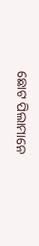ଛୋଟ ପିଲାମାନେ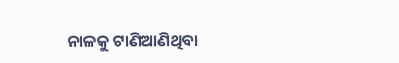ନାଳକୁ ଟାଣିଆଣିଥିବା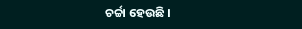ଚର୍ଚ୍ଚା ହେଉଛି ।